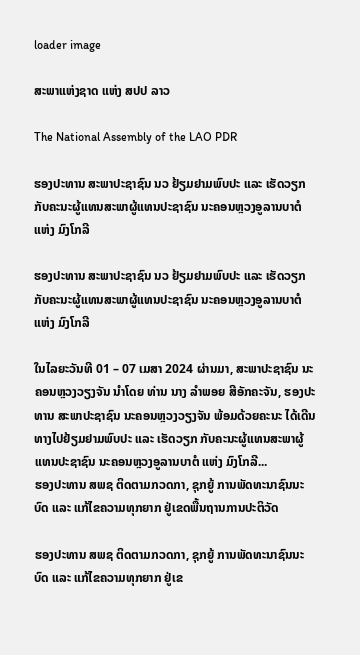loader image

ສະພາແຫ່ງຊາດ ແຫ່ງ ສປປ ລາວ

The National Assembly of the LAO PDR

ຮອງປະທານ ສະພາປະຊາຊົນ ນວ ຢ້ຽມຢາມພົບປະ ແລະ ເຮັດວຽກ ກັບຄະນະຜູ້ແທນສະພາຜູ້ແທນປະຊາຊົນ ນະຄອນຫຼວງອູລານບາຕໍ ແຫ່ງ ມົງໂກລີ

ຮອງປະທານ ສະພາປະຊາຊົນ ນວ ຢ້ຽມຢາມພົບປະ ແລະ ເຮັດວຽກ ກັບຄະນະຜູ້ແທນສະພາຜູ້ແທນປະຊາຊົນ ນະຄອນຫຼວງອູລານບາຕໍ ແຫ່ງ ມົງໂກລີ

ໃນໄລຍະວັນທີ 01 – 07 ເມສາ 2024 ຜ່ານມາ, ສະພາປະຊາຊົນ ນະຄອນຫຼວງວຽງຈັນ ນຳໂດຍ ທ່ານ ນາງ ລຳພອຍ ສີອັກຄະຈັນ, ຮອງປະທານ ສະພາປະຊາຊົນ ນະຄອນຫຼວງວຽງຈັນ ພ້ອມດ້ວຍຄະນະ ໄດ້ເດີນທາງໄປຢ້ຽມຢາມພົບປະ ແລະ ເຮັດວຽກ ກັບຄະນະຜູ້ແທນສະພາຜູ້ແທນປະຊາຊົນ ນະຄອນຫຼວງອູລານບາຕໍ ແຫ່ງ ມົງໂກລີ...
ຮອງປະທານ ສພຊ ຕິດຕາມກວດກາ, ຊຸກຍູ້ ການພັດທະນາຊົນນະບົດ ແລະ ແກ້ໄຂຄວາມທຸກຍາກ ຢູ່ເຂດພື້ນຖານການປະຕິວັດ

ຮອງປະທານ ສພຊ ຕິດຕາມກວດກາ, ຊຸກຍູ້ ການພັດທະນາຊົນນະບົດ ແລະ ແກ້ໄຂຄວາມທຸກຍາກ ຢູ່ເຂ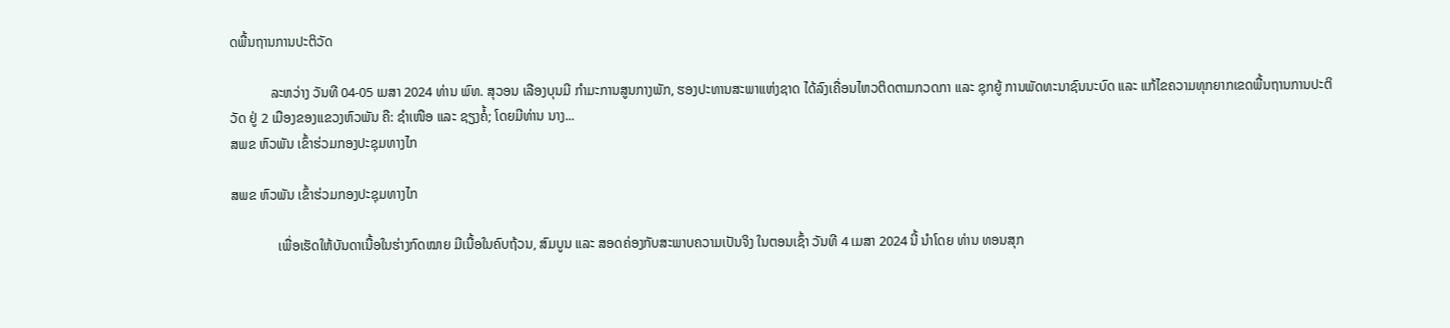ດພື້ນຖານການປະຕິວັດ

            ລະຫວ່າງ ວັນທີ 04-05 ເມສາ 2024 ທ່ານ ພົທ. ສຸວອນ ເລືອງບຸນມີ ກຳມະການສູນກາງພັກ, ຮອງປະທານສະພາແຫ່ງຊາດ ໄດ້ລົງເຄື່ອນໄຫວຕິດຕາມກວດກາ ແລະ ຊຸກຍູ້ ການພັດທະນາຊົນນະບົດ ແລະ ແກ້ໄຂຄວາມທຸກຍາກເຂດພື້ນຖານການປະຕິວັດ ຢູ່ 2 ເມືອງຂອງແຂວງຫົວພັນ ຄື: ຊຳເໜືອ ແລະ ຊຽງຄໍ້; ໂດຍມີທ່ານ ນາງ...
ສພຂ ຫົວພັນ ເຂົ້າຮ່ວມກອງປະຊຸມທາງໄກ

ສພຂ ຫົວພັນ ເຂົ້າຮ່ວມກອງປະຊຸມທາງໄກ

              ເພື່ອເຮັດໃຫ້ບັນດາເນື້ອໃນຮ່າງກົດໝາຍ ມີເນື້ອໃນຄົບຖ້ວນ, ສົມບູນ ແລະ ສອດຄ່ອງກັບສະພາບຄວາມເປັນຈິງ ໃນຕອນເຊົ້າ ວັນທີ 4 ເມສາ 2024 ນີ້ ນຳໂດຍ ທ່ານ ທອນສຸກ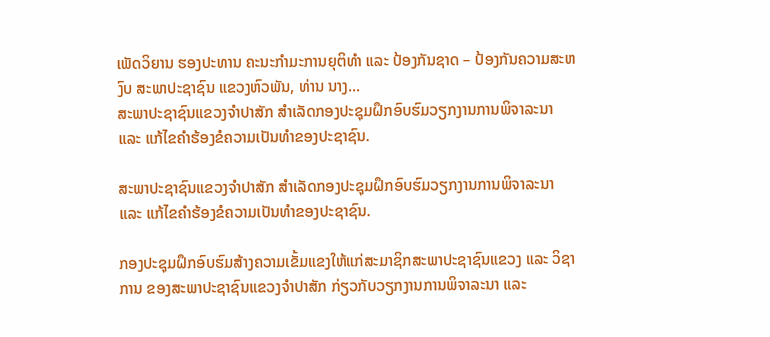ເພັດວິຍານ ຮອງປະທານ ຄະນະກຳມະການຍຸຕິທຳ ແລະ ປ້ອງກັນຊາດ – ປ້ອງກັນຄວາມສະຫງົບ ສະພາປະຊາຊົນ ແຂວງຫົວພັນ, ທ່ານ ນາງ...
ສະພາປະຊາຊົນແຂວງຈໍາປາສັກ ສໍາເລັດກອງປະຊຸມຝຶກອົບຮົມວຽກງານການພິຈາລະນາ ແລະ ແກ້ໄຂຄໍາຮ້ອງຂໍຄວາມເປັນທໍາຂອງປະຊາຊົນ.

ສະພາປະຊາຊົນແຂວງຈໍາປາສັກ ສໍາເລັດກອງປະຊຸມຝຶກອົບຮົມວຽກງານການພິຈາລະນາ ແລະ ແກ້ໄຂຄໍາຮ້ອງຂໍຄວາມເປັນທໍາຂອງປະຊາຊົນ.

ກອງປະຊຸມຝຶກອົບຮົມສ້າງຄວາມເຂັ້ມແຂງໃຫ້ແກ່ສະມາຊິກສະພາປະຊາຊົນແຂວງ ແລະ ວິຊາການ ຂອງສະພາປະຊາຊົນແຂວງຈໍາປາສັກ ກ່ຽວກັບວຽກງານການພິຈາລະນາ ແລະ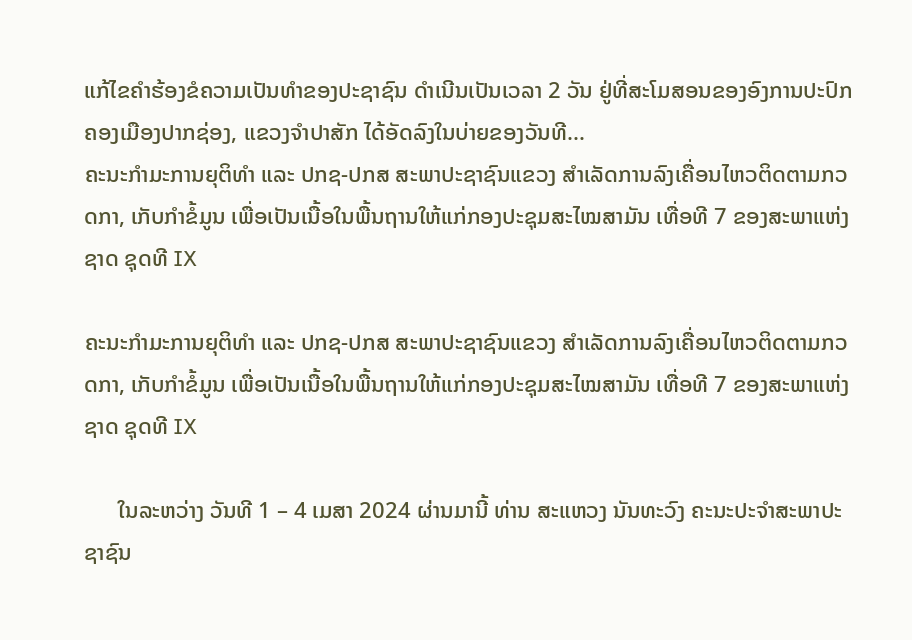ແກ້ໄຂຄໍາຮ້ອງຂໍຄວາມເປັນທໍາຂອງປະຊາຊົນ ດຳເນີນເປັນເວລາ 2 ວັນ ຢູ່ທີ່ສະໂມສອນຂອງອົງການປະປົກຄອງເມືອງປາກຊ່ອງ, ແຂວງຈໍາປາສັກ ໄດ້ອັດລົງໃນບ່າຍຂອງວັນທີ...
ຄະນະກໍາມະການຍຸຕິທໍາ ແລະ ປກຊ-ປກສ ສະພາປະຊາຊົນແຂວງ ສໍາເລັດການລົງເຄື່ອນໄຫວຕິດຕາມກວດກາ, ເກັບກໍາຂໍ້ມູນ ເພື່ອເປັນເນື້ອໃນພື້ນຖານໃຫ້ແກ່ກອງປະຊຸມສະໄໝສາມັນ ເທື່ອທີ 7 ຂອງສະພາແຫ່ງຊາດ ຊຸດທີ IX

ຄະນະກໍາມະການຍຸຕິທໍາ ແລະ ປກຊ-ປກສ ສະພາປະຊາຊົນແຂວງ ສໍາເລັດການລົງເຄື່ອນໄຫວຕິດຕາມກວດກາ, ເກັບກໍາຂໍ້ມູນ ເພື່ອເປັນເນື້ອໃນພື້ນຖານໃຫ້ແກ່ກອງປະຊຸມສະໄໝສາມັນ ເທື່ອທີ 7 ຂອງສະພາແຫ່ງຊາດ ຊຸດທີ IX

      ໃນລະຫວ່າງ ວັນທີ 1 – 4 ເມສາ 2024 ຜ່ານມານີ້ ທ່ານ ສະແຫວງ ນັນທະວົງ ຄະນະປະຈໍາສະພາປະຊາຊົນ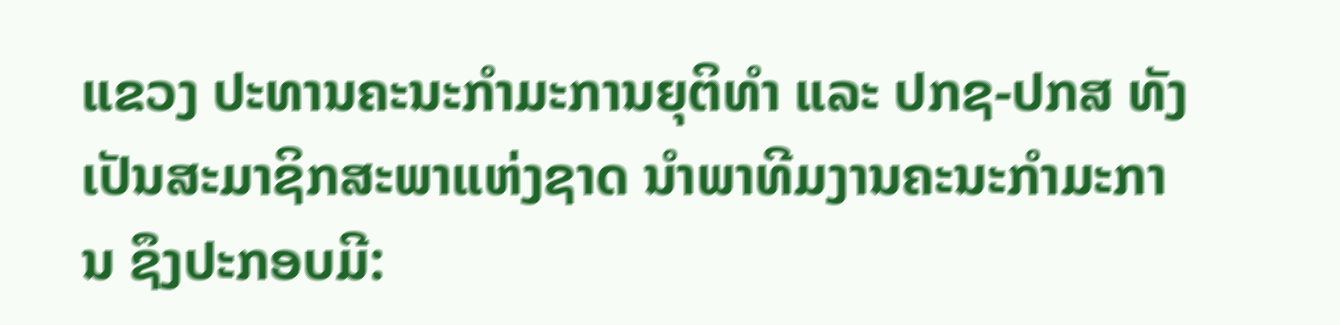ແຂວງ ປະທານຄະນະກໍາມະການຍຸຕິທໍາ ແລະ ປກຊ-ປກສ ທັງເປັນສະມາຊິກສະພາແຫ່ງຊາດ ນໍາພາທີມງານຄະນະກໍາມະການ ຊຶງປະກອບມີ: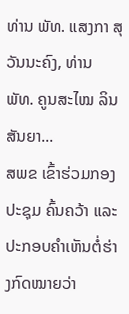ທ່ານ ພັທ. ແສງກາ ສຸວັນນະຄົງ, ທ່ານ ພັທ. ຄູນສະໄໝ ລິນສັນຍາ...
ສພຂ ເຂົ້າຮ່ວມກອງປະຊຸມ ຄົ້ນຄວ້າ ແລະ ປະກອບຄໍາເຫັນຕໍ່ຮ່າງກົດໝາຍວ່າ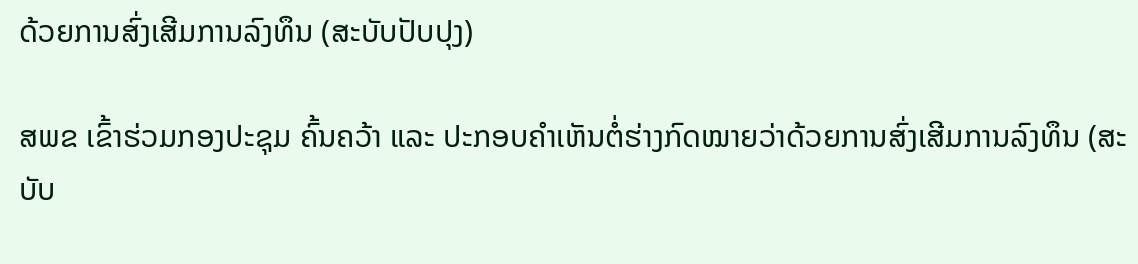ດ້ວຍການສົ່ງເສີມການລົງທຶນ (ສະບັບປັບປຸງ)

ສພຂ ເຂົ້າຮ່ວມກອງປະຊຸມ ຄົ້ນຄວ້າ ແລະ ປະກອບຄໍາເຫັນຕໍ່ຮ່າງກົດໝາຍວ່າດ້ວຍການສົ່ງເສີມການລົງທຶນ (ສະບັບ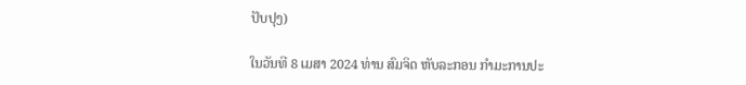ປັບປຸງ)

ໃນວັນທີ 8 ເມສາ 2024 ທ່ານ ສົມຈິດ ຫັບລະກອນ ກໍາມະການປະ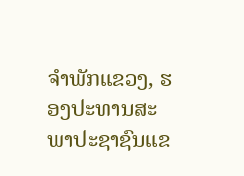ຈໍາພັກແຂວງ, ຮອງປະທານສະພາປະຊາຊົນແຂ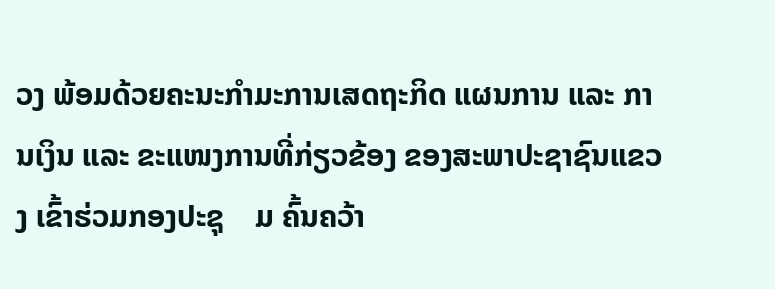ວງ ພ້ອມດ້ວຍຄະນະກໍາມະການເສດຖະກິດ ແຜນການ ແລະ ການເງິນ ແລະ ຂະແໜງການທີ່ກ່ຽວຂ້ອງ ຂອງສະພາປະຊາຊົນແຂວງ ເຂົ້າຮ່ວມກອງປະຊຸ    ມ ຄົ້ນຄວ້າ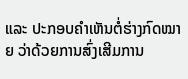ແລະ ປະກອບຄໍາເຫັນຕໍ່ຮ່າງກົດໝາຍ ວ່າດ້ວຍການສົ່ງເສີມການ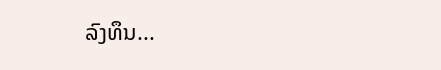ລົງທຶນ...